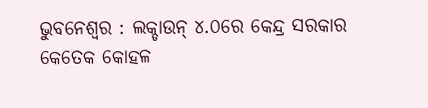ଭୁବନେଶ୍ୱର : ଲକ୍ଡାଉନ୍ ୪.୦ରେ କେନ୍ଦ୍ର ସରକାର କେତେକ କୋହଳ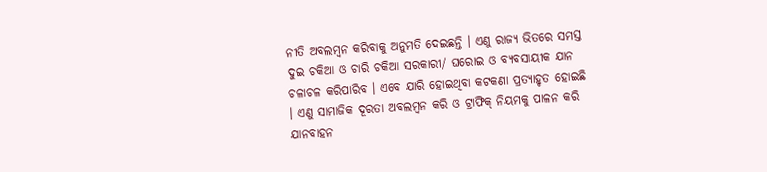ନୀତି ଅବଲମ୍ବନ କରିବାକୁ ଅନୁମତି ଦେଇଛନ୍ତି । ଏଣୁ ରାଜ୍ୟ ଭିତରେ ସମସ୍ତ ଦୁଇ ଚକିଆ ଓ ଚାରି ଚକିଆ ସରକାରୀ/ ଘରୋଇ ଓ ବ୍ୟବସାୟୀକ ଯାନ ଚଳାଚଳ କରିପାରିବ । ଏବେ ଯାରି ହୋଇଥିବା କଟକଣା ପ୍ରତ୍ୟାହୃତ ହୋଇଛି । ଏଣୁ ସାମାଜିକ ଦୂରତା ଅବଲମ୍ବନ କରି ଓ ଟ୍ରାଫିକ୍ ନିୟମକୁ ପାଳନ କରି ଯାନବାହନ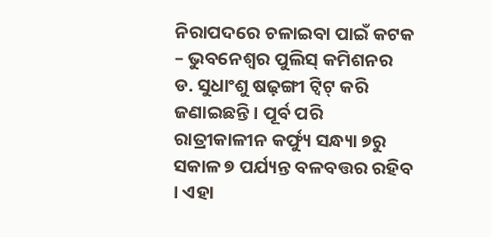ନିରାପଦରେ ଚଳାଇବା ପାଇଁ କଟକ – ଭୁବନେଶ୍ୱର ପୁଲିସ୍ କମିଶନର ଡ. ସୁଧାଂଶୁ ଷଢ଼ଙ୍ଗୀ ଟ୍ୱିଟ୍ କରି ଜଣାଇଛନ୍ତି । ପୂର୍ବ ପରି ରାତ୍ରୀକାଳୀନ କର୍ଫ୍ୟୁ ସନ୍ଧ୍ୟା ୭ରୁ ସକାଳ ୭ ପର୍ଯ୍ୟନ୍ତ ବଳବତ୍ତର ରହିବ । ଏହା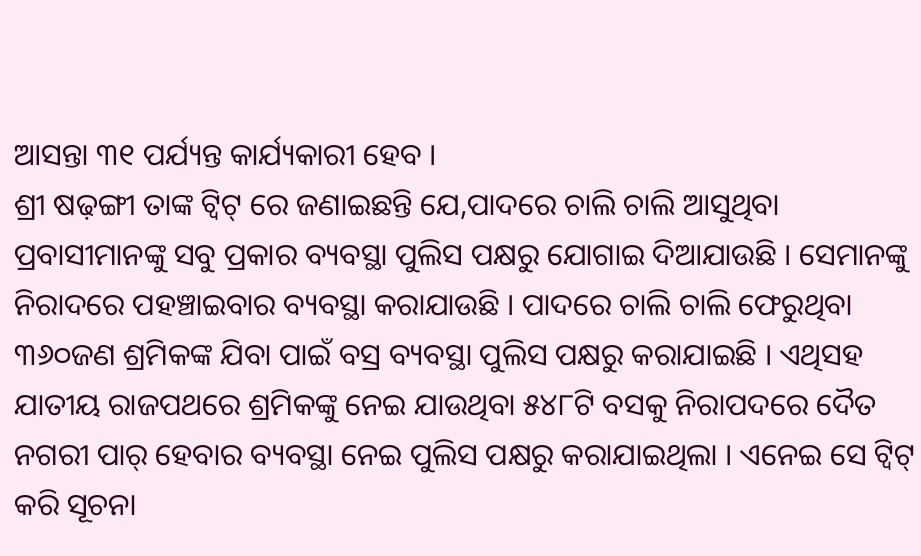ଆସନ୍ତା ୩୧ ପର୍ଯ୍ୟନ୍ତ କାର୍ଯ୍ୟକାରୀ ହେବ ।
ଶ୍ରୀ ଷଢ଼ଙ୍ଗୀ ତାଙ୍କ ଟ୍ୱିଟ୍ ରେ ଜଣାଇଛନ୍ତି ଯେ,ପାଦରେ ଚାଲି ଚାଲି ଆସୁଥିବା ପ୍ରବାସୀମାନଙ୍କୁ ସବୁ ପ୍ରକାର ବ୍ୟବସ୍ଥା ପୁଲିସ ପକ୍ଷରୁ ଯୋଗାଇ ଦିଆଯାଉଛି । ସେମାନଙ୍କୁ ନିରାଦରେ ପହଞ୍ଚାଇବାର ବ୍ୟବସ୍ଥା କରାଯାଉଛି । ପାଦରେ ଚାଲି ଚାଲି ଫେରୁଥିବା ୩୬୦ଜଣ ଶ୍ରମିକଙ୍କ ଯିବା ପାଇଁ ବସ୍ର ବ୍ୟବସ୍ଥା ପୁଲିସ ପକ୍ଷରୁ କରାଯାଇଛି । ଏଥିସହ ଯାତୀୟ ରାଜପଥରେ ଶ୍ରମିକଙ୍କୁ ନେଇ ଯାଉଥିବା ୫୪୮ଟି ବସକୁ ନିରାପଦରେ ଦୈତ ନଗରୀ ପାର୍ ହେବାର ବ୍ୟବସ୍ଥା ନେଇ ପୁଲିସ ପକ୍ଷରୁ କରାଯାଇଥିଲା । ଏନେଇ ସେ ଟ୍ୱିଟ୍ କରି ସୂଚନା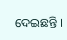ଦେଇଛନ୍ତି ।